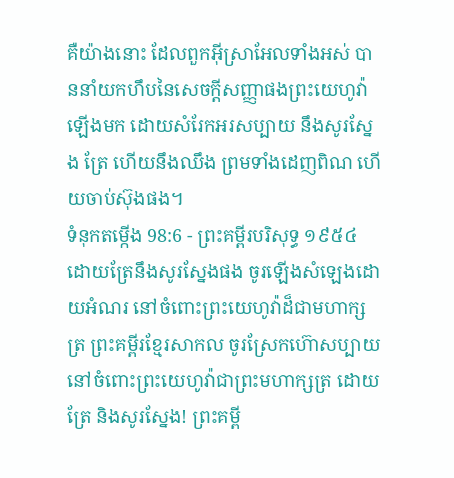គឺយ៉ាងនោះ ដែលពួកអ៊ីស្រាអែលទាំងអស់ បាននាំយកហឹបនៃសេចក្ដីសញ្ញាផងព្រះយេហូវ៉ាឡើងមក ដោយសំរែកអរសប្បាយ នឹងសូរស្នែង ត្រែ ហើយនឹងឈឹង ព្រមទាំងដេញពិណ ហើយចាប់ស៊ុងផង។
ទំនុកតម្កើង 98:6 - ព្រះគម្ពីរបរិសុទ្ធ ១៩៥៤ ដោយត្រែនឹងសូរស្នែងផង ចូរឡើងសំឡេងដោយអំណរ នៅចំពោះព្រះយេហូវ៉ាដ៏ជាមហាក្សត្រ ព្រះគម្ពីរខ្មែរសាកល ចូរស្រែកហ៊ោសប្បាយនៅចំពោះព្រះយេហូវ៉ាជាព្រះមហាក្សត្រ ដោយត្រែ និងសូរស្នែង! ព្រះគម្ពី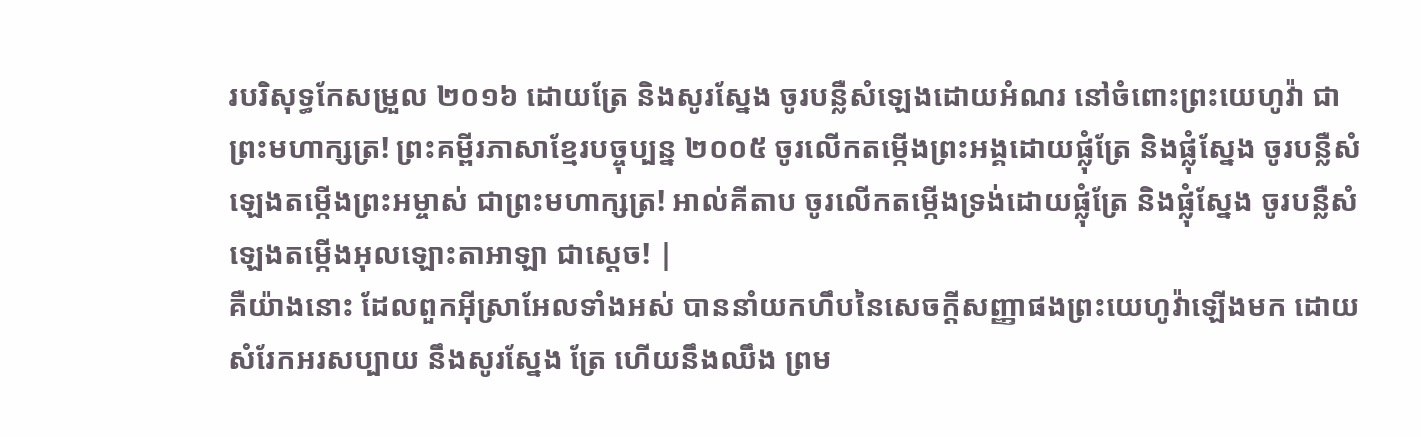របរិសុទ្ធកែសម្រួល ២០១៦ ដោយត្រែ និងសូរស្នែង ចូរបន្លឺសំឡេងដោយអំណរ នៅចំពោះព្រះយេហូវ៉ា ជាព្រះមហាក្សត្រ! ព្រះគម្ពីរភាសាខ្មែរបច្ចុប្បន្ន ២០០៥ ចូរលើកតម្កើងព្រះអង្គដោយផ្លុំត្រែ និងផ្លុំស្នែង ចូរបន្លឺសំឡេងតម្កើងព្រះអម្ចាស់ ជាព្រះមហាក្សត្រ! អាល់គីតាប ចូរលើកតម្កើងទ្រង់ដោយផ្លុំត្រែ និងផ្លុំស្នែង ចូរបន្លឺសំឡេងតម្កើងអុលឡោះតាអាឡា ជាស្តេច! |
គឺយ៉ាងនោះ ដែលពួកអ៊ីស្រាអែលទាំងអស់ បាននាំយកហឹបនៃសេចក្ដីសញ្ញាផងព្រះយេហូវ៉ាឡើងមក ដោយសំរែកអរសប្បាយ នឹងសូរស្នែង ត្រែ ហើយនឹងឈឹង ព្រម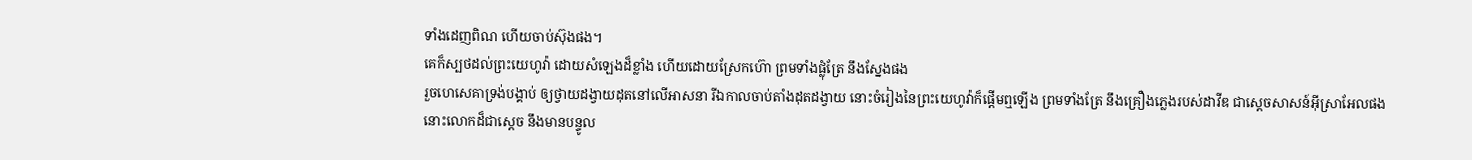ទាំងដេញពិណ ហើយចាប់ស៊ុងផង។
គេក៏ស្បថដល់ព្រះយេហូវ៉ា ដោយសំឡេងដ៏ខ្លាំង ហើយដោយស្រែកហ៊ោ ព្រមទាំងផ្លុំត្រែ នឹងស្នែងផង
រួចហេសេគាទ្រង់បង្គាប់ ឲ្យថ្វាយដង្វាយដុតនៅលើអាសនា រីឯកាលចាប់តាំងដុតដង្វាយ នោះចំរៀងនៃព្រះយេហូវ៉ាក៏ផ្តើមឮឡើង ព្រមទាំងត្រែ នឹងគ្រឿងភ្លេងរបស់ដាវីឌ ជាស្តេចសាសន៍អ៊ីស្រាអែលផង
នោះលោកដ៏ជាស្តេច នឹងមានបន្ទូល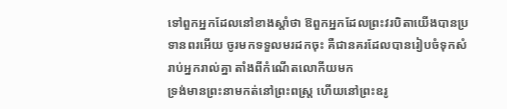ទៅពួកអ្នកដែលនៅខាងស្តាំថា ឱពួកអ្នកដែលព្រះវរបិតាយើងបានប្រទានពរអើយ ចូរមកទទួលមរដកចុះ គឺជានគរដែលបានរៀបចំទុកសំរាប់អ្នករាល់គ្នា តាំងពីកំណើតលោកីយមក
ទ្រង់មានព្រះនាមកត់នៅព្រះពស្ត្រ ហើយនៅព្រះឧរូ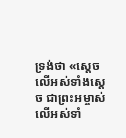ទ្រង់ថា «ស្តេចលើអស់ទាំងស្តេច ជាព្រះអម្ចាស់លើអស់ទាំ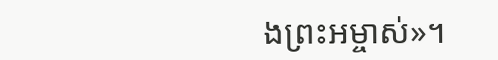ងព្រះអម្ចាស់»។